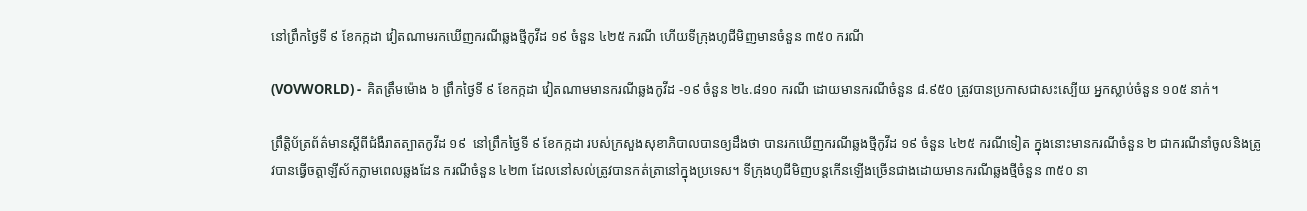នៅព្រឹកថ្ងៃទី ៩ ខែកក្កដា វៀតណាមរកឃើញករណីឆ្លងថ្មីកូវីដ ១៩ ចំនួន ៤២៥ ករណី ហើយទីក្រុងហូជីមិញមានចំនួន ៣៥០ ករណី

(VOVWORLD) -  គិតត្រឹមម៉ោង ៦ ព្រឹកថ្ងៃទី ៩ ខែកក្កដា វៀតណាមមានករណីឆ្លងកូវីដ -១៩ ចំនួន ២៤.៨១០ ករណី ដោយមានករណីចំនួន ៨.៩៥០ ត្រូវបានប្រកាសជាសះស្បើយ អ្នកស្លាប់ចំនួន ១០៥ នាក់។

ព្រឹត្តិប័ត្រព័ត៌មានស្តីពីជំងឺរាតត្បាតកូវីដ ១៩  នៅព្រឹកថ្ងៃទី ៩ ខែកក្កដា របស់ក្រសួងសុខាភិបាលបានឲ្យដឹងថា បានរកឃើញករណីឆ្លងថ្មីកូវីដ ១៩ ចំនួន ៤២៥ ករណីទៀត ក្នុងនោះមានករណីចំនួន ២ ជាករណីនាំចូលនិងត្រូវបានធ្វើចត្តាឡីស័កភ្លាមពេលឆ្លងដែន ករណីចំនួន ៤២៣ ដែលនៅសល់ត្រូវបានកត់ត្រានៅក្នុងប្រទេស។ ទីក្រុងហូជីមិញបន្តកើនឡើងច្រើនជាងដោយមានករណីឆ្លងថ្មីចំនួន ៣៥០ នា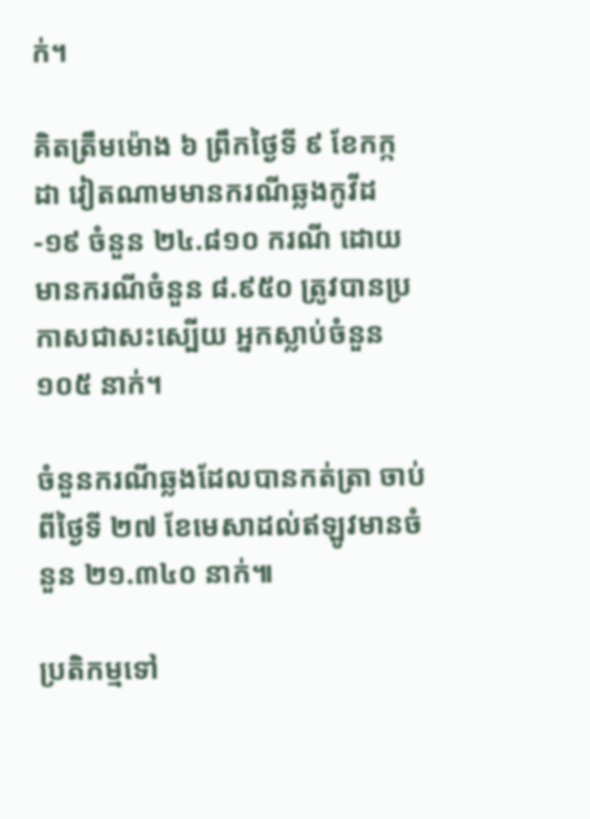ក់។

គិតត្រឹមម៉ោង ៦ ព្រឹកថ្ងៃទី ៩ ខែកក្កដា វៀតណាមមានករណីឆ្លងកូវីដ -១៩ ចំនួន ២៤.៨១០ ករណី ដោយមានករណីចំនួន ៨.៩៥០ ត្រូវបានប្រកាសជាសះស្បើយ អ្នកស្លាប់ចំនួន ១០៥ នាក់។

ចំនួនករណីឆ្លងដែលបានកត់ត្រា ចាប់ពីថ្ងៃទី ២៧ ខែមេសាដល់ឥឡូវមានចំនួន ២១.៣៤០ នាក់៕

ប្រតិកម្មទៅ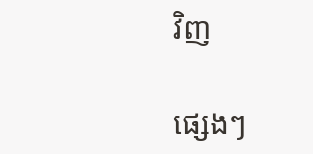វិញ

ផ្សេងៗ